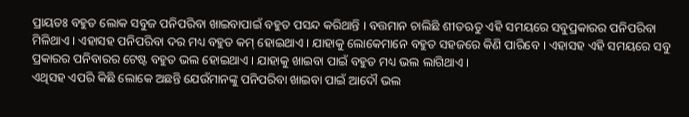ପ୍ରାୟତଃ ବହୁତ ଲୋକ ସବୁଜ ପନିପରିବା ଖାଇବାପାଇଁ ବହୁତ ପସନ୍ଦ କରିଥାନ୍ତି । ବତ୍ତମାନ ଚାଲିଛି ଶୀତଋତୁ ଏହି ସମୟରେ ସବୁପ୍ରକାରର ପନିପରିବା ମିଳିଥାଏ । ଏହାସହ ପନିପରିବା ଦର ମଧ୍ୟ ବହୁତ କମ୍ ହୋଇଥାଏ । ଯାହାକୁ ଲୋକେମାନେ ବହୁତ ସହଜରେ କିଣି ପାରିବେ । ଏହାସହ ଏହି ସମୟରେ ସବୁ ପ୍ରକାରର ପନିବାରର ଟେଷ୍ଟ ବହୁତ ଭଲ ହୋଇଥାଏ । ଯାହାକୁ ଖାଇବା ପାଇଁ ବହୁତ ମଧ୍ୟ ଭଲ ଲାଗିଥାଏ ।
ଏଥିସହ ଏପରି କିଛି ଲୋକେ ଅଛନ୍ତି ଯେଉଁମାନଙ୍କୁ ପନିପରିବା ଖାଇବା ପାଇଁ ଆଦୌ ଭଲ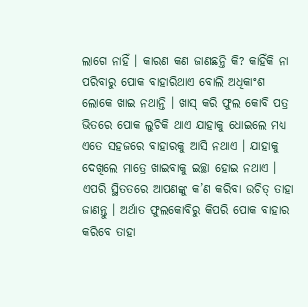ଲାଗେ ନାହିଁ । କାରଣ କଣ ଜାଣଛନ୍ତି କି? କାହିଁକି ନା ପରିବାରୁ ପୋକ ବାହାରିଥାଏ ବୋଲି ଅଧିକାଂଶ ଲୋକେ ଖାଇ ନଥାନ୍ତି । ଖାସ୍ କରି ଫୁଲ କୋବି ପତ୍ର ଭିତରେ ପୋକ ଲୁଚିକି ଥାଏ ଯାହାକୁ ଧୋଇଲେ ମଧ୍ୟ ଏତେ ସହଜରେ ବାହାରକୁ ଆସି ନଥାଏ । ଯାହାକୁ ଦେଖିଲେ ମାତ୍ରେ ଖାଇବାକୁ ଇଚ୍ଛା ହୋଇ ନଥାଏ । ଏପରି ସ୍ଥିତତରେ ଆପଣଙ୍କୁ କ’ଣ କରିବା ଉଚିତ୍ ତାହା ଜାଣନ୍ତୁ । ଅର୍ଥାତ ଫୁଲକୋବିରୁ କିପରି ପୋକ ବାହାର କରିବେ ତାହା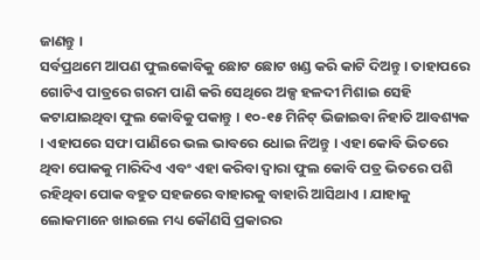ଜାଣନ୍ତୁ ।
ସର୍ବପ୍ରଥମେ ଆପଣ ଫୁଲକୋବିକୁ ଛୋଟ ଛୋଟ ଖଣ୍ଡ କରି କାଟି ଦିଅନ୍ତୁ । ତାହାପରେ ଗୋଟିଏ ପାତ୍ରରେ ଗରମ ପାଣି କରି ସେଥିରେ ଅଳ୍ପ ହଳଦୀ ମିଶାଇ ସେହି କଟାଯାଇଥିବା ଫୁଲ କୋବିକୁ ପକାନ୍ତୁ । ୧୦-୧୫ ମିନିଟ୍ ଭିଜାଇବା ନିହାତି ଆବଶ୍ୟକ । ଏହାପରେ ସଫା ପାଣିରେ ଭଲ ଭାବରେ ଧୋଇ ନିଅନ୍ତୁ । ଏହା କୋବି ଭିତରେ ଥିବା ପୋକକୁ ମାରିଦିଏ ଏବଂ ଏହା କରିବା ଦ୍ୱାରା ଫୁଲ କୋବି ପତ୍ର ଭିତରେ ପଶି ରହିଥିବା ପୋକ ବହୁତ ସହଜରେ ବାହାରକୁ ବାହାରି ଆସିଥାଏ । ଯାହାକୁ ଲୋକମାନେ ଖାଇଲେ ମଧ୍ୟ କୌଣସି ପ୍ରକାରର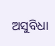ଅସୁବିଧା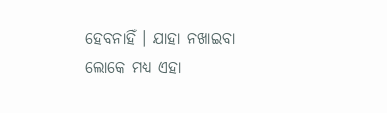ହେବନାହିଁ । ଯାହା ନଖାଇବା ଲୋକେ ମଧ୍ୟ ଏହା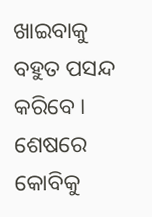ଖାଇବାକୁ ବହୁତ ପସନ୍ଦ କରିବେ । ଶେଷରେ କୋବିକୁ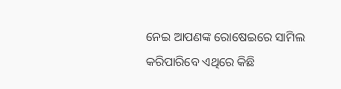ନେଇ ଆପଣଙ୍କ ରୋଷେଇରେ ସାମିଲ କରିପାରିବେ ଏଥିରେ କିଛି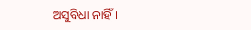ଅସୁବିଧା ନାହିଁ ।